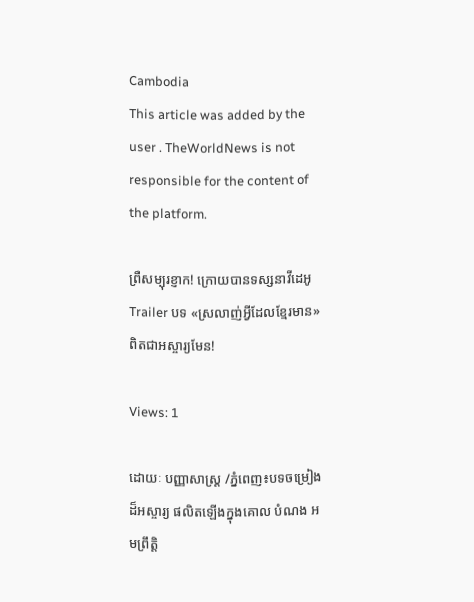Cambodia
This article was added by the user . TheWorldNews is not responsible for the content of the platform.

ព្រឺសម្បុរខ្ញាក! ក្រោយបានទស្សនាវីដេអូ Trailer បទ «ស្រលាញ់អ្វីដែលខ្មែរមាន» ពិតជាអស្ចារ្យមែន!

Views: 1

ដោយៈ បញ្ញាសាស្រ្ត /ភ្នំពេញ៖បទចម្រៀងដ៏អស្ចារ្យ ផលិតឡើងក្នុងគោល បំណង អមព្រឹត្តិ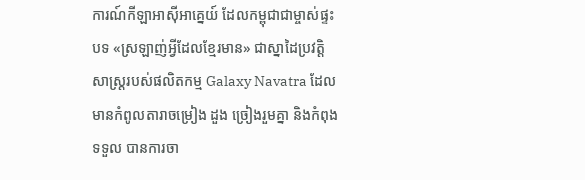ការណ៍កីឡាអាស៊ីអាគ្នេយ៍ ដែលកម្ពុជាជាម្ចាស់ផ្ទះបទ «ស្រឡាញ់អ្វីដែលខ្មែរមាន» ជាស្នាដៃប្រវត្តិសាស្ត្ររបស់ផលិតកម្ម Galaxy Navatra ដែលមានកំពូលតារាចម្រៀង ដួង ច្រៀងរួមគ្នា និងកំពុងទទួល បានការចា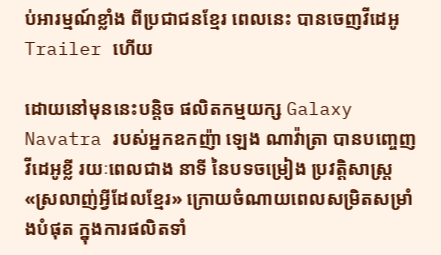ប់អារម្មណ៍ខ្លាំង ពីប្រជាជនខ្មែរ ពេលនេះ បានចេញវីដេអូ Trailer ហើយ

ដោយនៅមុននេះបន្តិច ផលិតកម្មយក្ស Galaxy Navatra របស់អ្នកឧកញ៉ា ឡេង ណាវ៉ាត្រា បានបញ្ចេញវីដេអូខ្លី រយៈពេលជាង នាទី នៃបទចម្រៀង ប្រវត្តិសាស្ត្រ «ស្រលាញ់អ្វីដែលខ្មែរ» ក្រោយចំណាយពេលសម្រិតសម្រាំងបំផុត ក្នុងការផលិតទាំ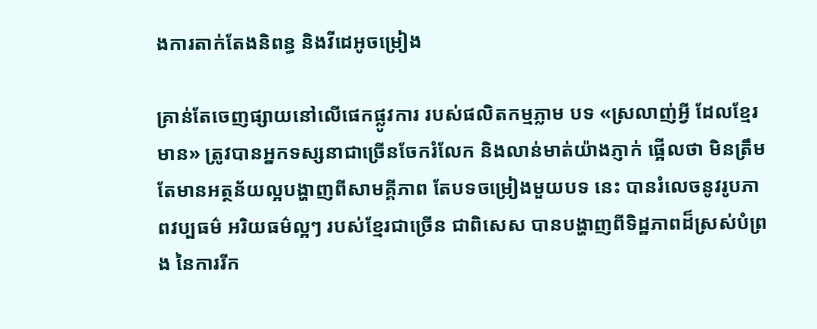ងការតាក់តែងនិពន្ធ និងវីដេអូចម្រៀង

គ្រាន់តែចេញផ្សាយនៅលើផេកផ្លូវការ របស់ផលិតកម្មភ្លាម បទ «ស្រលាញ់អ្វី ដែលខ្មែរមាន» ត្រូវបានអ្នកទស្សនាជាច្រើនចែករំលែក និងលាន់មាត់យ៉ាងភ្ញាក់ ផ្អើលថា មិនត្រឹមតែមានអត្ថន័យល្អបង្ហាញពីសាមគ្គីភាព តែបទចម្រៀងមួយបទ នេះ បានរំលេចនូវរូបភាពវប្បធម៌ អរិយធម៌ល្អៗ របស់ខ្មែរជាច្រើន ជាពិសេស បានបង្ហាញពីទិដ្ឋភាពដ៏ស្រស់បំព្រង នៃការរីក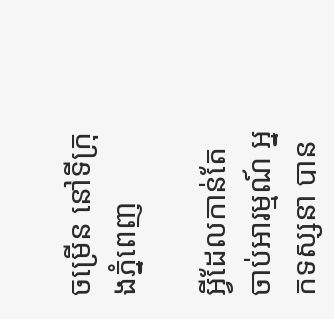ចម្រើន នៅទីក្រុងភ្នំពេញ

អ្វីដែលកាន់តែចាប់អារម្មណ៍ អ្នកទស្សនា បាន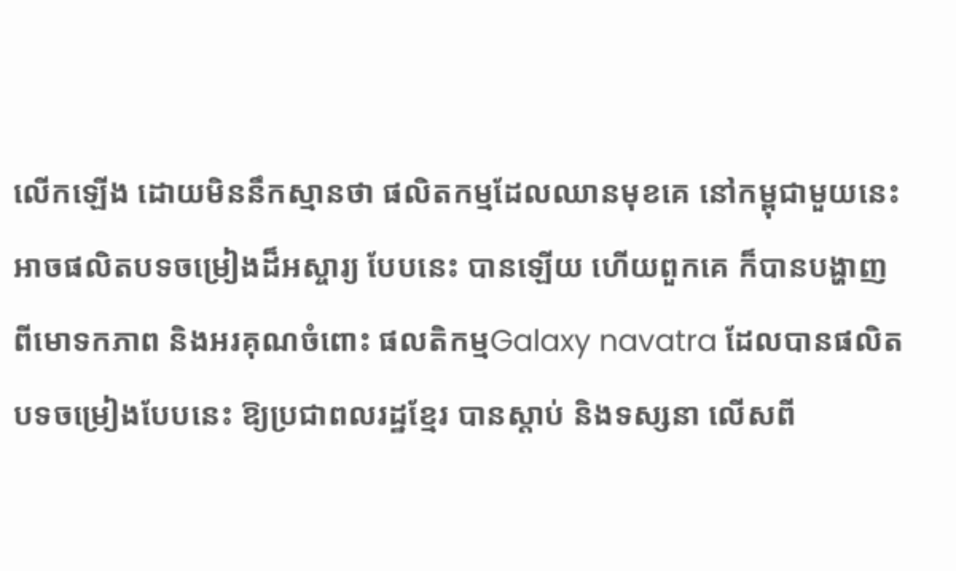លើកឡើង ដោយមិននឹកស្មានថា ផលិតកម្មដែលឈានមុខគេ នៅកម្ពុជាមួយនេះអាចផលិតបទចម្រៀងដ៏អស្ចារ្យ បែបនេះ បានឡើយ ហើយពួកគេ ក៏បានបង្ហាញពីមោទកភាព និងអរគុណចំពោះ ផលតិកម្មGalaxy navatra ដែលបានផលិតបទចម្រៀងបែបនេះ ឱ្យប្រជាពលរដ្ឋខ្មែរ បានស្ដាប់ និងទស្សនា លើសពី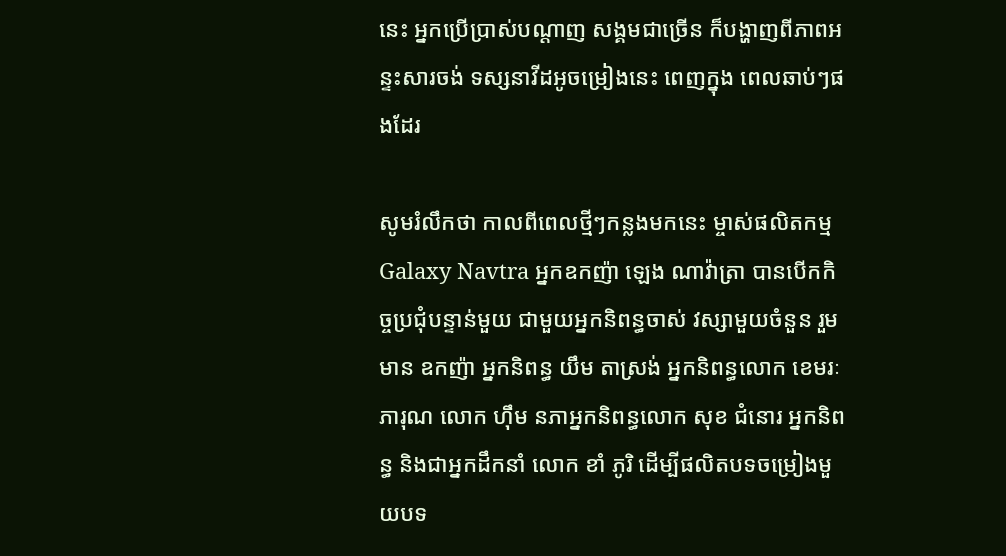នេះ អ្នកប្រើប្រាស់បណ្ដាញ សង្គមជាច្រើន ក៏បង្ហាញពីភាពអន្ទះសារចង់ ទស្សនាវីដអូចម្រៀងនេះ ពេញក្នុង ពេលឆាប់ៗផងដែរ

សូមរំលឹកថា កាលពីពេលថ្មីៗកន្លងមកនេះ ម្ចាស់ផលិតកម្ម Galaxy Navtra អ្នកឧកញ៉ា ឡេង ណាវ៉ាត្រា បានបើកកិច្ចប្រជុំបន្ទាន់មួយ ជាមួយអ្នកនិពន្ធចាស់ វស្សាមួយចំនួន រួមមាន ឧកញ៉ា អ្នកនិពន្ធ យឹម តាស្រង់ អ្នកនិពន្ធលោក ខេមរៈ ភារុណ លោក ហ៊ឹម នភាអ្នកនិពន្ធលោក សុខ ជំនោរ អ្នកនិពន្ធ និងជាអ្នកដឹកនាំ លោក ខាំ ភូរិ ដើម្បីផលិតបទចម្រៀងមួយបទ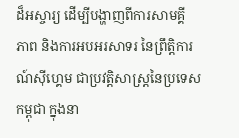ដ៏អស្ចារ្យ ដើម្បីបង្ហាញពីការសាមគ្គី ភាព និងការអបអរសាទរ នៃព្រឹត្តិការណ៍ស៊ីហ្គេម ជាប្រវត្តិសាស្រ្តនៃប្រទេសកម្ពុជា ក្នុងនា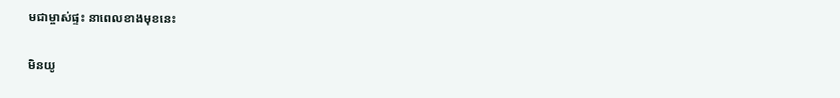មជាម្ចាស់ផ្ទះ នាពេលខាងមុខនេះ

មិនយូ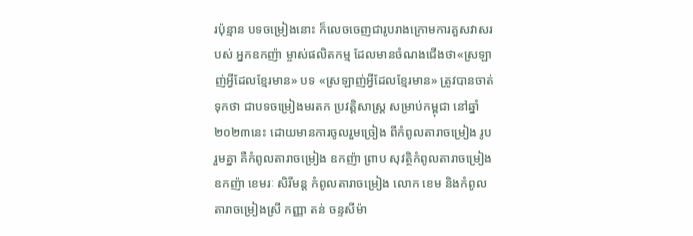រប៉ុន្មាន បទចម្រៀងនោះ ក៏លេចចេញជារូបរាងក្រោមការគួសវាសរបស់ អ្នកឧកញ៉ា ម្ចាស់ផលិតកម្ម ដែលមានចំណងជើងថា«ស្រឡាញ់អ្វីដែលខ្មែរមាន» បទ «ស្រឡាញ់អ្វីដែលខ្មែរមាន» ត្រូវបានចាត់ទុកថា ជាបទចម្រៀងមរតក ប្រវត្តិសាស្ត្រ សម្រាប់កម្ពុជា នៅឆ្នាំ២០២៣នេះ ដោយមានការចូលរួមច្រៀង ពីកំពូលតារាចម្រៀង រូប រួមគ្នា គឺកំពូលតារាចម្រៀង ឧកញ៉ា ព្រាប សុវត្ថិកំពូលតារាចម្រៀង ឧកញ៉ា ខេមរៈ សិរីមន្ត កំពូលតារាចម្រៀង លោក ខេម និងកំពូលតារាចម្រៀងស្រី កញ្ញា តន់ ចន្ទសីម៉ា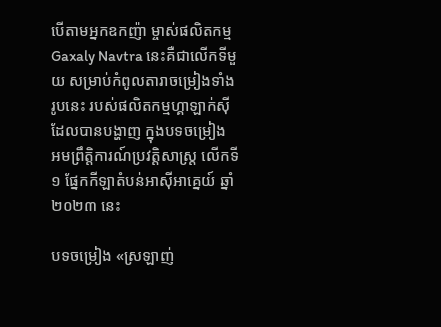បើតាមអ្នកឧកញ៉ា ម្ចាស់ផលិតកម្ម Gaxaly Navtra នេះគឺជាលើកទីមួយ សម្រាប់កំពូលតារាចម្រៀងទាំង រូបនេះ របស់ផលិតកម្មហ្គាឡាក់ស៊ី ដែលបានបង្ហាញ ក្នុងបទចម្រៀង អមព្រឹត្តិការណ៍ប្រវត្តិសាស្ត្រ លើកទី១ ផ្នែកកីឡាតំបន់អាស៊ីអាគ្នេយ៍ ឆ្នាំ២០២៣ នេះ

បទចម្រៀង «ស្រឡាញ់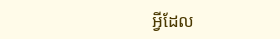អ្វីដែល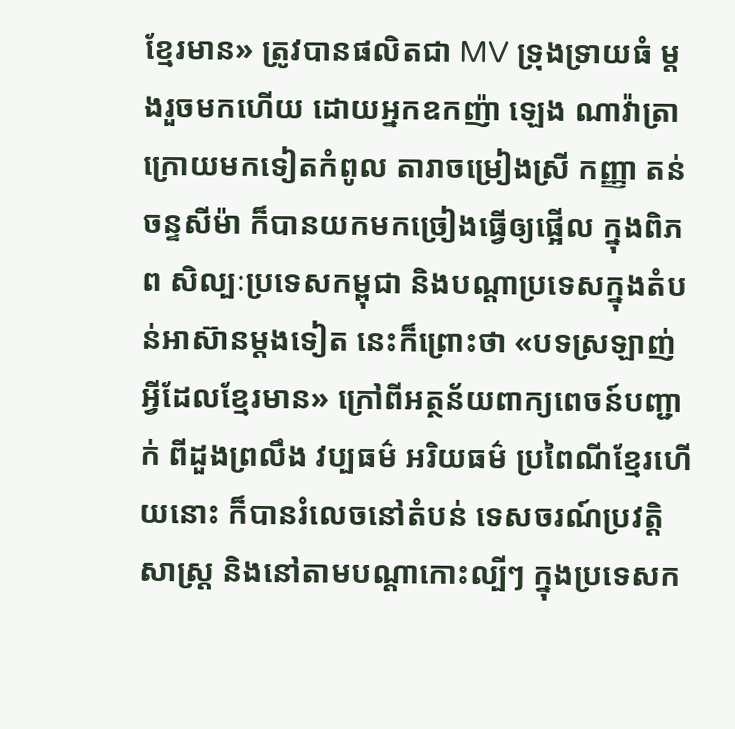ខ្មែរមាន» ត្រូវបានផលិតជា MV ទ្រុងទ្រាយធំ ម្តងរួចមកហើយ ដោយអ្នកឧកញ៉ា ឡេង ណាវ៉ាត្រាក្រោយមកទៀតកំពូល តារាចម្រៀងស្រី កញ្ញា តន់ ចន្ទសីម៉ា ក៏បានយកមកច្រៀងធ្វើឲ្យផ្អើល ក្នុងពិភព សិល្បៈប្រទេសកម្ពុជា និងបណ្តាប្រទេសក្នុងតំបន់អាស៊ានម្តងទៀត នេះក៏ព្រោះថា «បទស្រឡាញ់អ្វីដែលខ្មែរមាន» ក្រៅពីអត្ថន័យពាក្យពេចន៍បញ្ជាក់ ពីដួងព្រលឹង វប្បធម៌ អរិយធម៌ ប្រពៃណីខ្មែរហើយនោះ ក៏បានរំលេចនៅតំបន់ ទេសចរណ៍ប្រវត្តិសាស្រ្ត និងនៅតាមបណ្តាកោះល្បីៗ ក្នុងប្រទេសក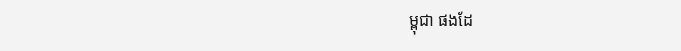ម្ពុជា ផងដែ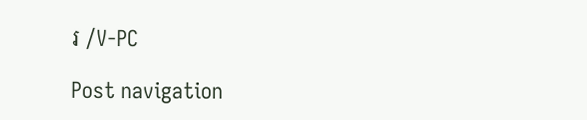រ /V-PC

Post navigation